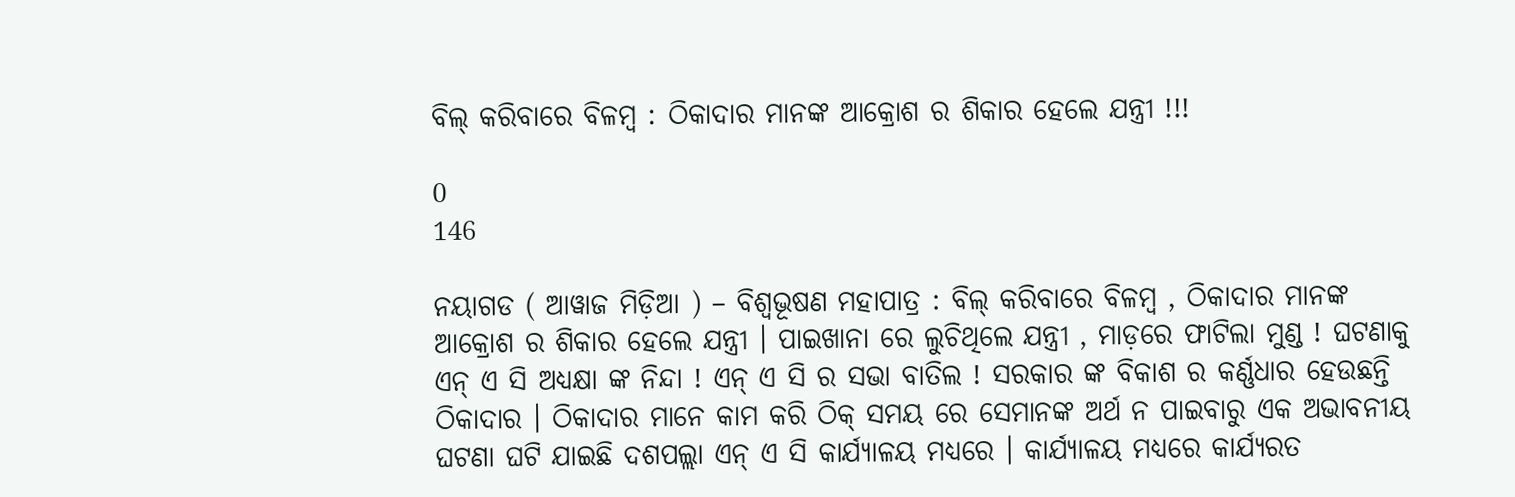ବିଲ୍ କରିବାରେ ବିଳମ୍ବ : ଠିକାଦାର ମାନଙ୍କ ଆକ୍ରୋଶ ର ଶିକାର ହେଲେ ଯନ୍ତ୍ରୀ !!!

0
146

ନୟାଗଡ ( ଆୱାଜ ମିଡ଼ିଆ ) – ବିଶ୍ବଭୂଷଣ ମହାପାତ୍ର : ବିଲ୍ କରିବାରେ ବିଳମ୍ବ , ଠିକାଦାର ମାନଙ୍କ ଆକ୍ରୋଶ ର ଶିକାର ହେଲେ ଯନ୍ତ୍ରୀ । ପାଇଖାନା ରେ ଲୁଚିଥିଲେ ଯନ୍ତ୍ରୀ , ମାଡ଼ରେ ଫାଟିଲା ମୁଣ୍ଡ ! ଘଟଣାକୁ ଏନ୍ ଏ ସି ଅଧ୍ୟକ୍ଷା ଙ୍କ ନିନ୍ଦା ! ଏନ୍ ଏ ସି ର ସଭା ବାତିଲ ! ସରକାର ଙ୍କ ବିକାଶ ର କର୍ଣ୍ଣଧାର ହେଉଛନ୍ତି ଠିକାଦାର । ଠିକାଦାର ମାନେ କାମ କରି ଠିକ୍ ସମୟ ରେ ସେମାନଙ୍କ ଅର୍ଥ ନ ପାଇବାରୁ ଏକ ଅଭାବନୀୟ ଘଟଣା ଘଟି ଯାଇଛି ଦଶପଲ୍ଲା ଏନ୍ ଏ ସି କାର୍ଯ୍ୟାଳୟ ମଧ୍ୟରେ । କାର୍ଯ୍ୟାଳୟ ମଧ୍ୟରେ କାର୍ଯ୍ଯରତ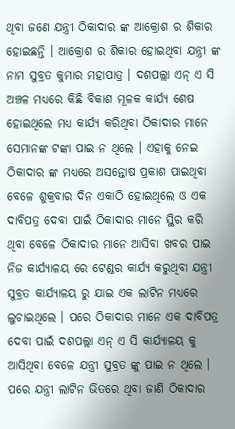ଥିବା ଜଣେ ଯନ୍ତ୍ରୀ ଠିକାଦାର ଙ୍କ ଆକ୍ରୋଶ ର ଶିକାର ହୋଇଛନ୍ତି । ଆକ୍ରୋଶ ର ଶିକାର ହୋଇଥିବା ଯନ୍ତ୍ରୀ ଙ୍କ ନାମ ସୁବ୍ରତ କୁମାର ମହାପାତ୍ର । ଦଶପଲ୍ଲା ଏନ୍ ଏ ସି ଅଞ୍ଚଳ ମଧ୍ୟରେ କିଛି ବିକାଶ ମୂଳକ କାର୍ଯ୍ୟ ଶେଷ ହୋଇଥିଲେ ମଧ୍ୟ କାର୍ଯ୍ଯ କରିଥିବା ଠିକାଦାର ମାନେ ସେମାନଙ୍କ ଟଙ୍କା ପାଇ ନ ଥିଲେ । ଏହାକୁ ନେଇ ଠିକାଦାର ଙ୍କ ମଧ୍ୟରେ ଅସନ୍ତୋଷ ପ୍ରକାଶ ପାଇଥିବା ବେଳେ ଶୁକ୍ରବାର ଦିନ ଏକାଠି ହୋଇଥିଲେ ଓ ଏକ ଦାବିପତ୍ର ଦେବା ପାଇଁ ଠିକାଦାର ମାନେ ସ୍ଥିର କରି ଥିବା ବେଳେ ଠିକାଦାର ମାନେ ଆସିବା ଖବର ପାଇ ନିଜ କାର୍ଯ୍ୟାଳୟ ରେ ଟେଣ୍ଡର କାର୍ଯ୍ଯ କରୁଥିବା ଯନ୍ତ୍ରୀ ସୁବ୍ରତ କାର୍ଯ୍ୟାଳୟ ରୁ ଯାଇ ଏକ ଲାଟିନ ମଧ୍ୟରେ ଲୁଚାଇଥିଲେ । ପରେ ଠିକାଦାର ମାନେ ଏକ ଦାବିପତ୍ର ଦେବା ପାଇଁ ଦଶପଲ୍ଲା ଏନ୍ ଏ ସି କାର୍ଯ୍ୟାଳୟ କୁ ଆସିଥିବା ବେଳେ ଯନ୍ତ୍ରୀ ସୁବ୍ରତ ଙ୍କୁ ପାଇ ନ ଥିଲେ । ପରେ ଯନ୍ତ୍ରୀ ଲାଟିନ ଭିତରେ ଥିବା ଜାଣି ଠିକାଦାର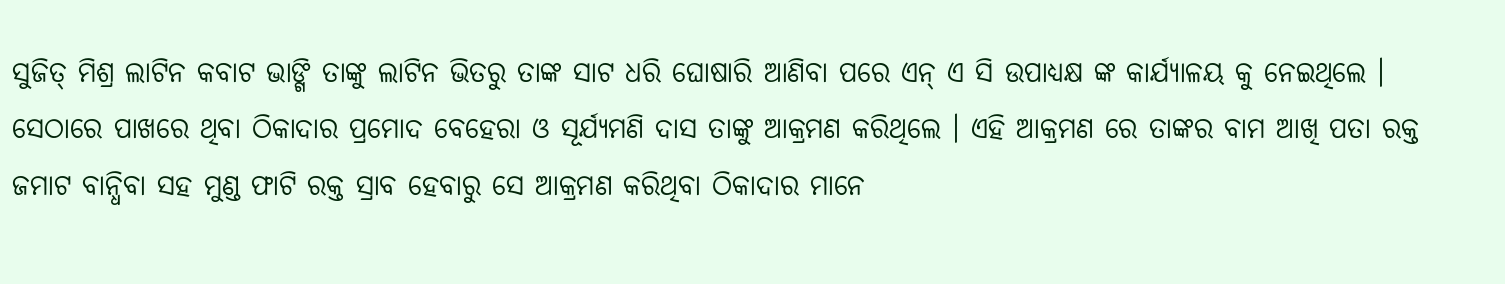ସୁଜିତ୍ ମିଶ୍ର ଲାଟିନ କବାଟ ଭାଙ୍ଗି ତାଙ୍କୁ ଲାଟିନ ଭିତରୁ ତାଙ୍କ ସାଟ ଧରି ଘୋଷାରି ଆଣିବା ପରେ ଏନ୍ ଏ ସି ଉପାଧ୍ୟକ୍ଷ ଙ୍କ କାର୍ଯ୍ୟାଳୟ କୁ ନେଇଥିଲେ । ସେଠାରେ ପାଖରେ ଥିବା ଠିକାଦାର ପ୍ରମୋଦ ବେହେରା ଓ ସୂର୍ଯ୍ୟମଣି ଦାସ ତାଙ୍କୁ ଆକ୍ରମଣ କରିଥିଲେ । ଏହି ଆକ୍ରମଣ ରେ ତାଙ୍କର ବାମ ଆଖି ପତା ରକ୍ତ ଜମାଟ ବାନ୍ଧିବା ସହ ମୁଣ୍ଡ ଫାଟି ରକ୍ତ ସ୍ରାବ ହେବାରୁ ସେ ଆକ୍ରମଣ କରିଥିବା ଠିକାଦାର ମାନେ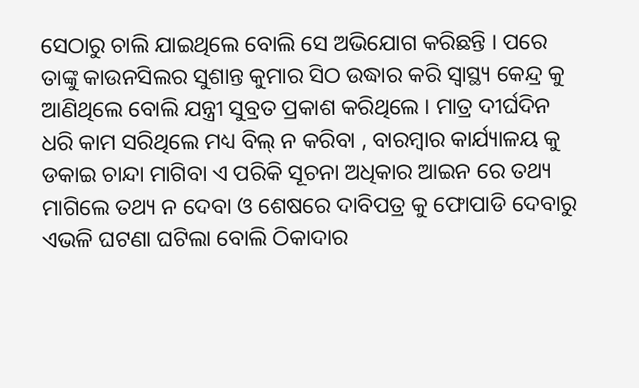ସେଠାରୁ ଚାଲି ଯାଇଥିଲେ ବୋଲି ସେ ଅଭିଯୋଗ କରିଛନ୍ତି । ପରେ ତାଙ୍କୁ କାଉନସିଲର ସୁଶାନ୍ତ କୁମାର ସିଠ ଉଦ୍ଧାର କରି ସ୍ଵାସ୍ଥ୍ୟ କେନ୍ଦ୍ର କୁ ଆଣିଥିଲେ ବୋଲି ଯନ୍ତ୍ରୀ ସୁବ୍ରତ ପ୍ରକାଶ କରିଥିଲେ । ମାତ୍ର ଦୀର୍ଘଦିନ ଧରି କାମ ସରିଥିଲେ ମଧ୍ୟ ବିଲ୍ ନ କରିବା , ବାରମ୍ବାର କାର୍ଯ୍ୟାଳୟ କୁ ଡକାଇ ଚାନ୍ଦା ମାଗିବା ଏ ପରିକି ସୂଚନା ଅଧିକାର ଆଇନ ରେ ତଥ୍ୟ ମାଗିଲେ ତଥ୍ୟ ନ ଦେବା ଓ ଶେଷରେ ଦାବିପତ୍ର କୁ ଫୋପାଡି ଦେବାରୁ ଏଭଳି ଘଟଣା ଘଟିଲା ବୋଲି ଠିକାଦାର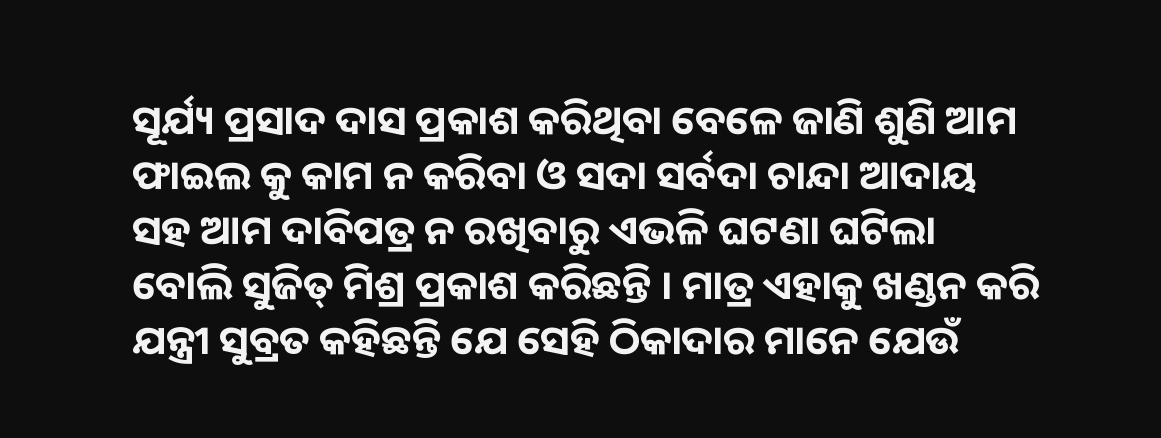ସୂର୍ଯ୍ୟ ପ୍ରସାଦ ଦାସ ପ୍ରକାଶ କରିଥିବା ବେଳେ ଜାଣି ଶୁଣି ଆମ ଫାଇଲ କୁ କାମ ନ କରିବା ଓ ସଦା ସର୍ବଦା ଚାନ୍ଦା ଆଦାୟ ସହ ଆମ ଦାବିପତ୍ର ନ ରଖିବାରୁ ଏଭଳି ଘଟଣା ଘଟିଲା ବୋଲି ସୁଜିତ୍ ମିଶ୍ର ପ୍ରକାଶ କରିଛନ୍ତି । ମାତ୍ର ଏହାକୁ ଖଣ୍ଡନ କରି ଯନ୍ତ୍ରୀ ସୁବ୍ରତ କହିଛନ୍ତି ଯେ ସେହି ଠିକାଦାର ମାନେ ଯେଉଁ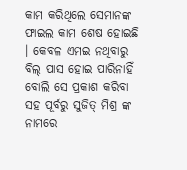କାମ କରିଥିଲେ ସେମାନଙ୍କ ଫାଇଲ କାମ ଶେଷ ହୋଇଛି । କେବଳ ଏମଇ ନଥିବାରୁ ବିଲ୍ ପାସ ହୋଇ ପାରିନାହିଁ ବୋଲି ସେ ପ୍ରକାଶ କରିବା ସହ ପୂର୍ବରୁ ସୁଜିତ୍ ମିଶ୍ର ଙ୍କ ନାମରେ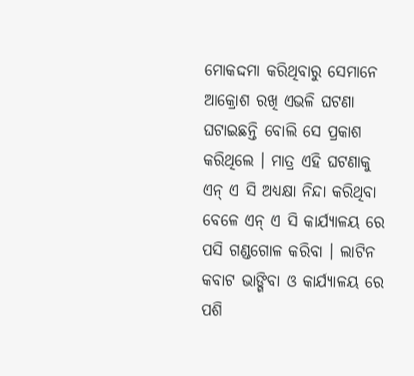ମୋକଦ୍ଦମା କରିଥିବାରୁ ସେମାନେ ଆକ୍ରୋଶ ରଖି ଏଭଳି ଘଟଣା ଘଟାଇଛନ୍ତି ବୋଲି ସେ ପ୍ରକାଶ କରିଥିଲେ । ମାତ୍ର ଏହି ଘଟଣାକୁ ଏନ୍ ଏ ସି ଅଧ୍ୟକ୍ଷା ନିନ୍ଦା କରିଥିବା ବେଳେ ଏନ୍ ଏ ସି କାର୍ଯ୍ୟାଳୟ ରେ ପସି ଗଣ୍ଡଗୋଳ କରିବା । ଲାଟିନ କବାଟ ଭାଙ୍ଗିବା ଓ କାର୍ଯ୍ୟାଳୟ ରେ ପଶି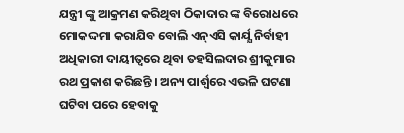ଯନ୍ତ୍ରୀ ଙ୍କୁ ଆକ୍ରମଣ କରିଥିବା ଠିକାଦାର ଙ୍କ ବିରୋଧରେ ମୋକଦ୍ଦମା କରାଯିବ ବୋଲି ଏନ୍ଏସି କାର୍ଯ୍ଯ ନିର୍ବାହୀ ଅଧିକାରୀ ଦାୟୀତ୍ୱରେ ଥିବା ତହସିଲଦାର ଶ୍ରୀକୁମାର ରଥ ପ୍ରକାଶ କରିଛନ୍ତି । ଅନ୍ୟ ପାର୍ଶ୍ଵରେ ଏଭଳି ଘଟଣା ଘଟିବା ପରେ ହେବାକୁ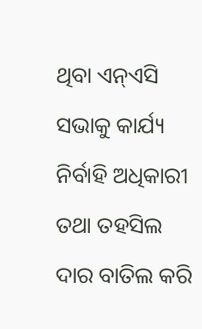ଥିବା ଏନ୍ଏସି ସଭାକୁ କାର୍ଯ୍ୟ ନିର୍ବାହି ଅଧିକାରୀ ତଥା ତହସିଲ ଦାର ବାତିଲ କରି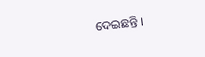ଦେଇଛନ୍ତି ।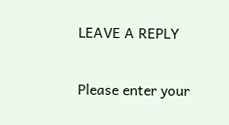LEAVE A REPLY

Please enter your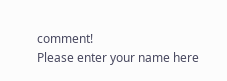comment!
Please enter your name here